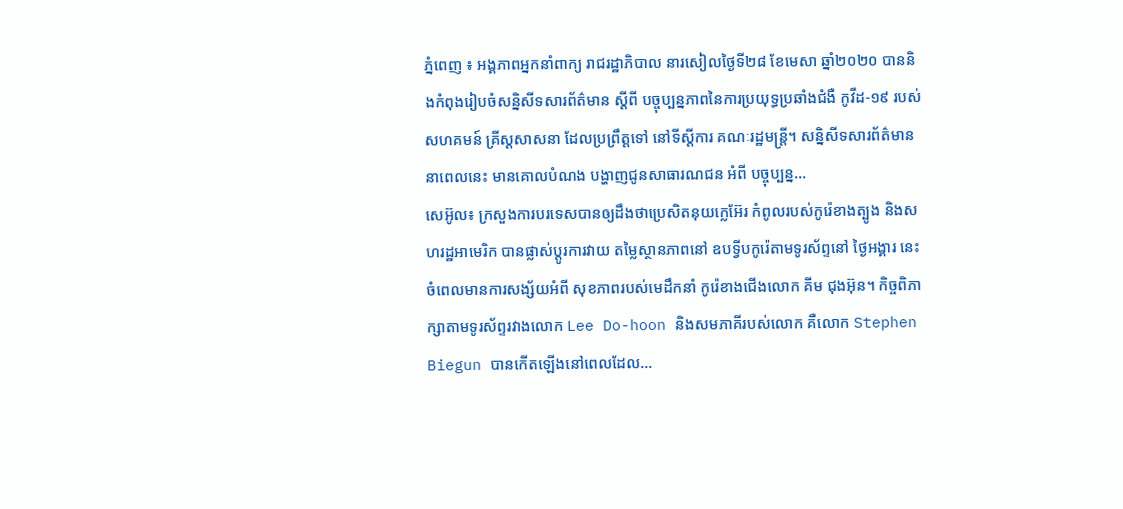ភ្នំពេញ ៖ អង្គភាពអ្នកនាំពាក្យ រាជរដ្ឋាភិបាល នារសៀលថ្ងៃទី២៨ ខែមេសា ឆ្នាំ២០២០ បាននិងកំពុងរៀបចំសន្និសីទសារព័ត៌មាន ស្ដីពី បច្ចុប្បន្នភាពនៃការប្រយុទ្ធប្រឆាំងជំងឺ កូវីដ-១៩ របស់សហគមន៍ គ្រីស្ដសាសនា ដែលប្រព្រឹត្តទៅ នៅទីស្ដីការ គណៈរដ្ឋមន្ដ្រី។ សន្និសីទសារព័ត៌មាន នាពេលនេះ មានគោលបំណង បង្ហាញជូនសាធារណជន អំពី បច្ចុប្បន្ន...
សេអ៊ូល៖ ក្រសួងការបរទេសបានឲ្យដឹងថាប្រេសិតនុយក្លេអ៊ែរ កំពូលរបស់កូរ៉េខាងត្បូង និងសហរដ្ឋអាមេរិក បានផ្លាស់ប្តូរការវាយ តម្លៃស្ថានភាពនៅ ឧបទ្វីបកូរ៉េតាមទូរស័ព្ទនៅ ថ្ងៃអង្គារ នេះ ចំពេលមានការសង្ស័យអំពី សុខភាពរបស់មេដឹកនាំ កូរ៉េខាងជើងលោក គីម ជុងអ៊ុន។ កិច្ចពិភាក្សាតាមទូរស័ព្ទរវាងលោក Lee Do-hoon និងសមភាគីរបស់លោក គឺលោក Stephen Biegun បានកើតឡើងនៅពេលដែល...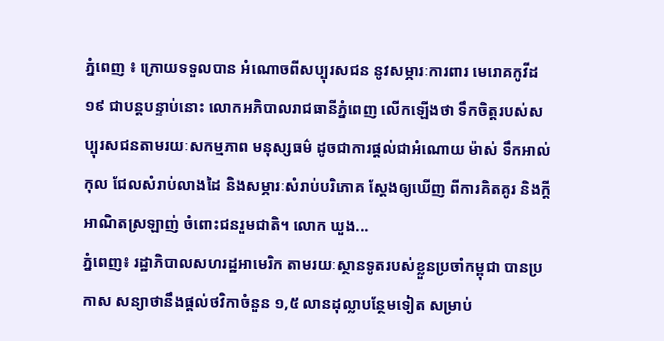ភ្នំពេញ ៖ ក្រោយទទួលបាន អំណោចពីសប្បុរសជន នូវសម្ភារៈការពារ មេរោគកូវីដ១៩ ជាបន្តបន្ទាប់នោះ លោកអភិបាលរាជធានីភ្នំពេញ លើកឡើងថា ទឹកចិត្តរបស់សប្បុរសជនតាមរយៈសកម្មភាព មនុស្សធម៌ ដូចជាការផ្តល់ជាអំណោយ ម៉ាស់ ទឹកអាល់កុល ជែលសំរាប់លាងដៃ និងសម្ភារៈសំរាប់បរិភោគ ស្តែងឲ្យឃើញ ពីការគិតគូរ និងក្តីអាណិតស្រឡាញ់ ចំពោះជនរួមជាតិ។ លោក ឃួង...
ភ្នំពេញ៖ រដ្ឋាភិបាលសហរដ្ឋអាមេរិក តាមរយៈស្ថានទូតរបស់ខ្លួនប្រចាំកម្ពុជា បានប្រកាស សន្យាថានឹងផ្តល់ថវិកាចំនួន ១,៥ លានដុល្លាបន្ថែមទៀត សម្រាប់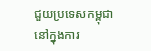ជួយប្រទេសកម្ពុជា នៅក្នុងការ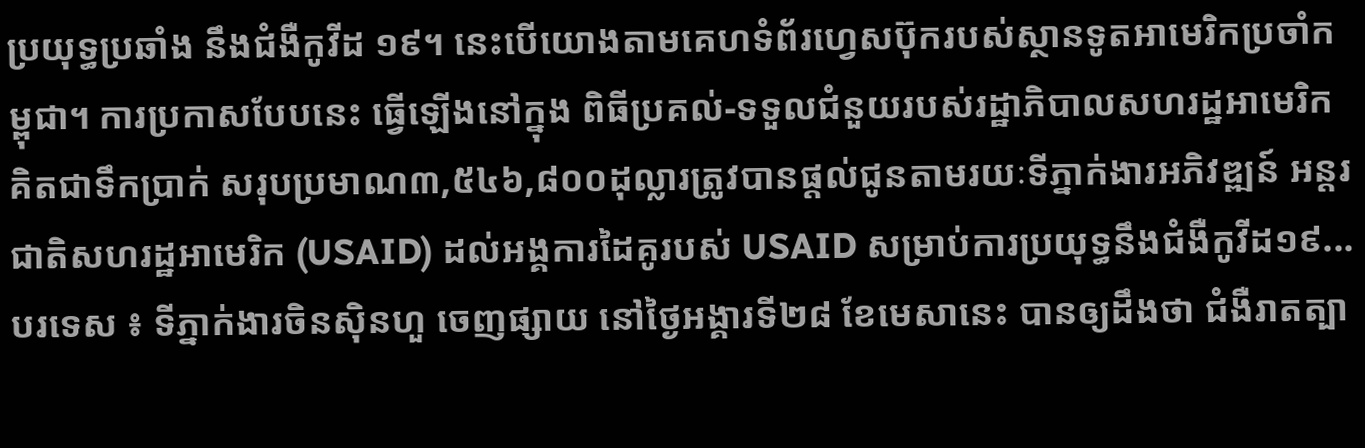ប្រយុទ្ធប្រឆាំង នឹងជំងឺកូវីដ ១៩។ នេះបើយោងតាមគេហទំព័រហ្វេសប៊ុករបស់ស្ថានទូតអាមេរិកប្រចាំកម្ពុជា។ ការប្រកាសបែបនេះ ធ្វើឡើងនៅក្នុង ពិធីប្រគល់-ទទួលជំនួយរបស់រដ្ឋាភិបាលសហរដ្ឋអាមេរិក គិតជាទឹកប្រាក់ សរុបប្រមាណ៣,៥៤៦,៨០០ដុល្លារត្រូវបានផ្ដល់ជូនតាមរយៈទីភ្នាក់ងារអភិវឌ្ឍន៍ អន្ដរជាតិសហរដ្ឋអាមេរិក (USAID) ដល់អង្គការដៃគូរបស់ USAID សម្រាប់ការប្រយុទ្ធនឹងជំងឺកូវីដ១៩...
បរទេស ៖ ទីភ្នាក់ងារចិនស៊ិនហួ ចេញផ្សាយ នៅថ្ងៃអង្គារទី២៨ ខែមេសានេះ បានឲ្យដឹងថា ជំងឺរាតត្បា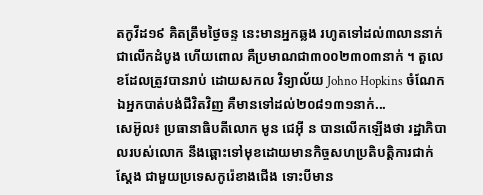តកូវីដ១៩ គិតត្រឹមថ្ងៃចន្ទ នេះមានអ្នកឆ្លង រហូតទៅដល់៣លាននាក់ ជាលើកដំបូង ហើយពោល គឺប្រមាណជា៣០០២៣០៣នាក់ ។ តួលេខដែលត្រូវបានរាប់ ដោយសកល វិទ្យាល័យ Johno Hopkins ចំណែកឯអ្នកបាត់បង់ជីវិតវិញ គឺមានទៅដល់២០៨១៣១នាក់...
សេអ៊ូល៖ ប្រធានាធិបតីលោក មូន ជេអ៊ី ន បានលើកឡើងថា រដ្ឋាភិបាលរបស់លោក នឹងឆ្ពោះទៅមុខដោយមានកិច្ចសហប្រតិបត្តិការជាក់ស្តែង ជាមួយប្រទេសកូរ៉េខាងជើង ទោះបីមាន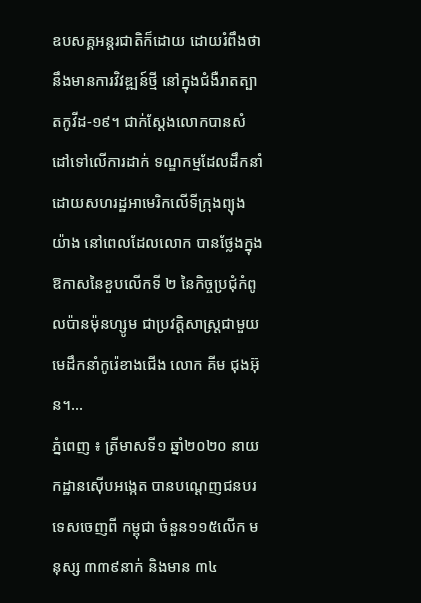ឧបសគ្គអន្តរជាតិក៏ដោយ ដោយរំពឹងថានឹងមានការវិវឌ្ឍន៍ថ្មី នៅក្នុងជំងឺរាតត្បាតកូវីដ-១៩។ ជាក់ស្តែងលោកបានសំដៅទៅលើការដាក់ ទណ្ឌកម្មដែលដឹកនាំដោយសហរដ្ឋអាមេរិកលើទីក្រុងព្យុងយ៉ាង នៅពេលដែលលោក បានថ្លែងក្នុងឱកាសនៃខួបលើកទី ២ នៃកិច្ចប្រជុំកំពូលប៉ានម៉ុនហ្សូម ជាប្រវត្តិសាស្ត្រជាមួយមេដឹកនាំកូរ៉េខាងជើង លោក គីម ជុងអ៊ុន។...
ភ្នំពេញ ៖ ត្រីមាសទី១ ឆ្នាំ២០២០ នាយកដ្ឋានស៊ើបអង្កេត បានបណ្តេញជនបរទេសចេញពី កម្ពុជា ចំនួន១១៥លើក មនុស្ស ៣៣៩នាក់ និងមាន ៣៤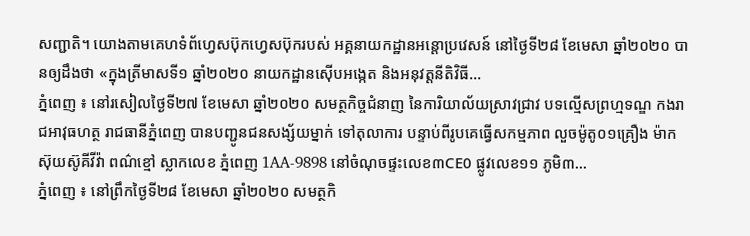សញ្ជាតិ។ យោងតាមគេហទំព័ហ្វេសប៊ុកហ្វេសប៊ុករបស់ អគ្គនាយកដ្ឋានអន្តោប្រវេសន៍ នៅថ្ងៃទី២៨ ខែមេសា ឆ្នាំ២០២០ បានឲ្យដឹងថា «ក្នុងត្រីមាសទី១ ឆ្នាំ២០២០ នាយកដ្ឋានស៊ើបអង្កេត និងអនុវត្តនីតិវិធី...
ភ្នំពេញ ៖ នៅរសៀលថ្ងៃទី២៧ ខែមេសា ឆ្នាំ២០២០ សមត្ថកិច្ចជំនាញ នៃការិយាល័យស្រាវជ្រាវ បទល្មើសព្រហ្មទណ្ឌ កងរាជអាវុធហត្ថ រាជធានីភ្នំពេញ បានបញ្ជូនជនសង្ស័យម្នាក់ ទៅតុលាការ បន្ទាប់ពីរូបគេធ្វើសកម្មភាព លួចម៉ូតូ០១គ្រឿង ម៉ាកស៊ុយស៊ូគីវីវ៉ា ពណ៌ខ្មៅ ស្លាកលេខ ភ្នំពេញ 1AA-9898 នៅចំណុចផ្ទះលេខ៣CE0 ផ្លូវលេខ១១ ភូមិ៣...
ភ្នំពេញ ៖ នៅព្រឹកថ្ងៃទី២៨ ខែមេសា ឆ្នាំ២០២០ សមត្ថកិ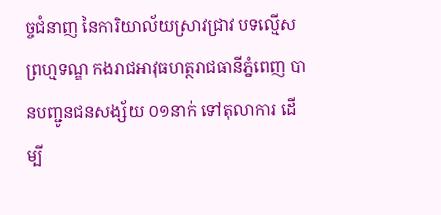ច្ចជំនាញ នៃការិយាល័យស្រាវជ្រាវ បទល្មើសព្រហ្មទណ្ឌ កងរាជអាវុធហត្ថរាជធានីភ្នំពេញ បានបញ្ជូនជនសង្ស័យ ០១នាក់ ទៅតុលាការ ដើម្បី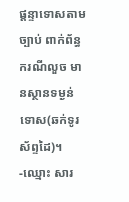ផ្តន្ទាទោសតាមច្បាប់ ពាក់ព័ន្ធករណីលួច មានស្ថានទម្ងន់ទោស(ឆក់ទូរស័ព្ទដៃ)។ -ឈ្មោះ សារ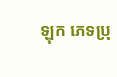ឡុក ភេទប្រុ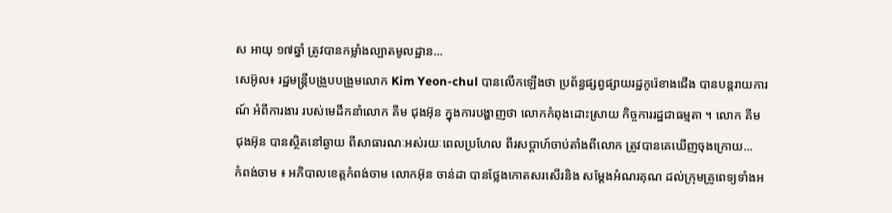ស អាយុ ១៧ឆ្នាំ ត្រូវបានកម្លាំងល្បាតមូលដ្ឋាន...
សេអ៊ូល៖ រដ្ឋមន្រ្តីបង្រួបបង្រួមលោក Kim Yeon-chul បានលើកឡើងថា ប្រព័ន្ធផ្សព្វផ្សាយរដ្ឋកូរ៉េខាងជើង បានបន្តរាយការណ៍ អំពីការងារ របស់មេដឹកនាំលោក គីម ជុងអ៊ុន ក្នុងការបង្ហាញថា លោកកំពុងដោះស្រាយ កិច្ចការរដ្ឋជាធម្មតា ។ លោក គីម ជុងអ៊ុន បានស្ថិតនៅឆ្ងាយ ពីសាធារណៈអស់រយៈពេលប្រហែល ពីរសប្តាហ៍ចាប់តាំងពីលោក ត្រូវបានគេឃើញចុងក្រោយ...
កំពង់ចាម ៖ អភិបាលខេត្តកំពង់ចាម លោកអ៊ុន ចាន់ដា បានថ្លែងកោតសរសើរនិង សម្តែងអំណរគុណ ដល់ក្រុមគ្រូពេទ្យទាំងអ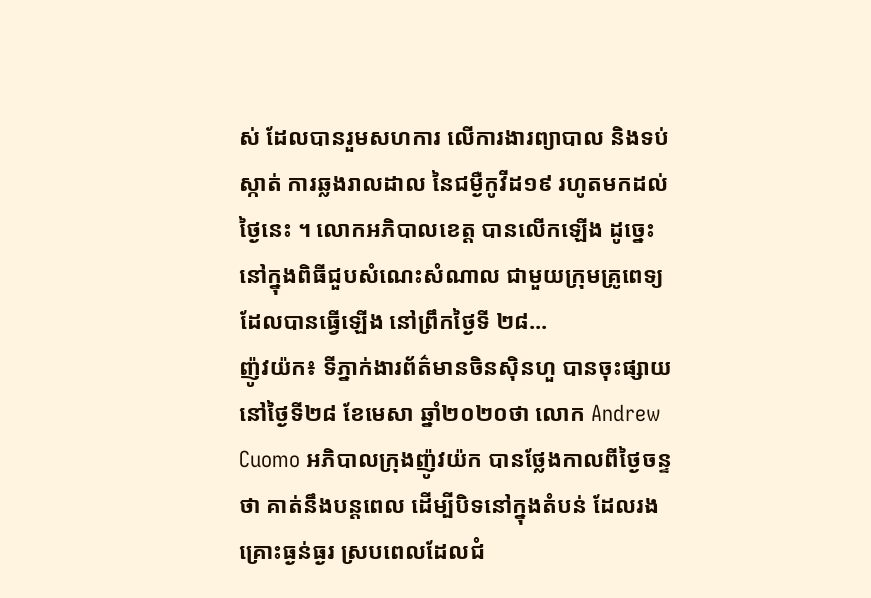ស់ ដែលបានរួមសហការ លើការងារព្យាបាល និងទប់ស្កាត់ ការឆ្លងរាលដាល នៃជម្ងឺកូវីដ១៩ រហូតមកដល់ថ្ងៃនេះ ។ លោកអភិបាលខេត្ត បានលើកឡើង ដូច្នេះនៅក្នុងពិធីជួបសំណេះសំណាល ជាមួយក្រុមគ្រូពេទ្យ ដែលបានធ្វើឡើង នៅព្រឹកថ្ងៃទី ២៨...
ញ៉ូវយ៉ក៖ ទីភ្នាក់ងារព័ត៌មានចិនស៊ិនហួ បានចុះផ្សាយនៅថ្ងៃទី២៨ ខែមេសា ឆ្នាំ២០២០ថា លោក Andrew Cuomo អភិបាលក្រុងញ៉ូវយ៉ក បានថ្លែងកាលពីថ្ងៃចន្ទថា គាត់នឹងបន្តពេល ដើម្បីបិទនៅក្នុងតំបន់ ដែលរងគ្រោះធ្ងន់ធ្ងរ ស្របពេលដែលជំ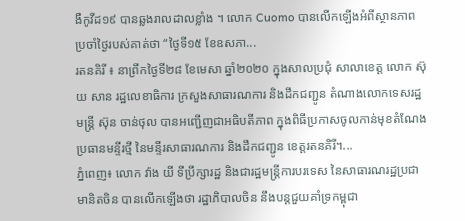ងឺកូវីដ១៩ បានឆ្លងរាលដាលខ្លាំង ។ លោក Cuomo បានលើកឡើងអំពីស្ថានភាព ប្រចាំថ្ងៃរបស់គាត់ថា “ថ្ងៃទី១៥ ខែឧសភា...
រតនគិរី ៖ នាព្រឹកថ្ងៃទី២៨ ខែមេសា ឆ្នាំ២០២០ ក្នុងសាលប្រជុំ សាលាខេត្ត លោក ស៊ុយ សាន រដ្ឋលេខាធិការ ក្រសួងសាធារណការ និងដឹកជញ្ជូន តំណាងលោកទេសរដ្ឋមន្ត្រី ស៊ុន ចាន់ថុល បានអញ្ជើញជាអធិបតីភាព ក្នុងពិធីប្រកាសចូលកាន់មុខតំណែង ប្រធានមន្ទីរថ្មី នៃមន្ទីរសាធារណការ និងដឹកជញ្ជូន ខេត្តរតនគិរី។...
ភ្នំពេញ៖ លោក វ៉ាង យី ទីប្រឹក្សារដ្ឋ និងជារដ្ឋមន្រ្តីការបរទេស នៃសាធារណរដ្ឋប្រជាមានិតចិន បានលើកឡើងថា រដ្ឋាភិបាលចិន នឹងបន្តជួយគាំទ្រកម្ពុជា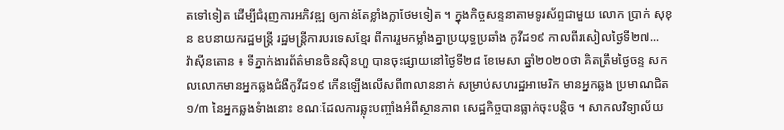តទៅទៀត ដើម្បីជំរុញការអភិវឌ្ឍ ឲ្យកាន់តែខ្លាំងក្លាថែមទៀត ។ ក្នុងកិច្ចសន្ទនាតាមទូរស័ព្ទជាមួយ លោក ប្រាក់ សុខុន ឧបនាយករដ្ឋមន្រ្តី រដ្ឋមន្រ្តីការបរទេសខ្មែរ ពីការរួមកម្លាំងគ្នាប្រយុទ្ធប្រឆាំង កូវីដ១៩ កាលពីរសៀលថ្ងៃទី២៧...
វ៉ាស៊ីនតោន ៖ ទីភ្នាក់ងារព័ត៌មានចិនស៊ិនហួ បានចុះផ្សាយនៅថ្ងៃទី២៨ ខែមេសា ឆ្នាំ២០២០ថា គិតត្រឹមថ្ងៃចន្ទ សកលលោកមានអ្នកឆ្លងជំងឺកូវីដ១៩ កើនឡើងលើសពី៣លាននាក់ សម្រាប់សហរដ្ឋអាមេរិក មានអ្នកឆ្លង ប្រមាណជិត១/៣ នៃអ្នកឆ្លងទំាងនោះ ខណៈដែលការឆ្លុះបញ្ចាំងអំពីស្ថានភាព សេដ្ឋកិច្ចបានធ្លាក់ចុះបន្តិច ។ សាកលវិទ្យាល័យ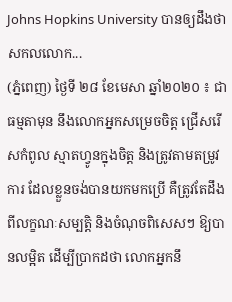Johns Hopkins University បានឲ្យដឹងថា សកលលោក...
(ភ្នំពេញ) ថ្ងៃទី ២៨ ខែមេសា ឆ្នាំ២០២០ ៖ ជាធម្មតាមុន នឹងលោកអ្នកសម្រេចចិត្ត ជ្រើសរើសកំពូល ស្មាតហ្វូនក្នុងចិត្ត និងត្រូវតាមតម្រូវការ ដែលខ្លួនចង់បានយកមកប្រើ គឺត្រូវតែដឹងពីលក្ខណៈសម្បតិ្ត និងចំណុចពិសេសៗ ឱ្យបានលម្អិត ដើម្បីប្រាកដថា លោកអ្នកនឹ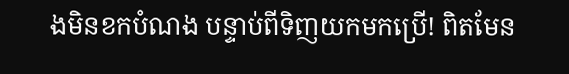ងមិនខកបំណង បន្ទាប់ពីទិញយកមកប្រើ! ពិតមែន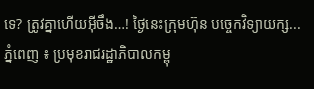ទេ? ត្រូវគ្នាហើយអ៊ីចឹង…! ថ្ងៃនេះក្រុមហ៊ុន បច្ចេកវិទ្យាយក្ស...
ភ្នំពេញ ៖ ប្រមុខរាជរដ្ឋាភិបាលកម្ពុ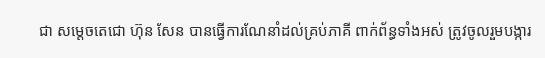ជា សម្ដេចតេជោ ហ៊ុន សែន បានធ្វើការណែនាំដល់គ្រប់ភាគី ពាក់ព័ន្ធទាំងអស់ ត្រូវចូលរួមបង្ការ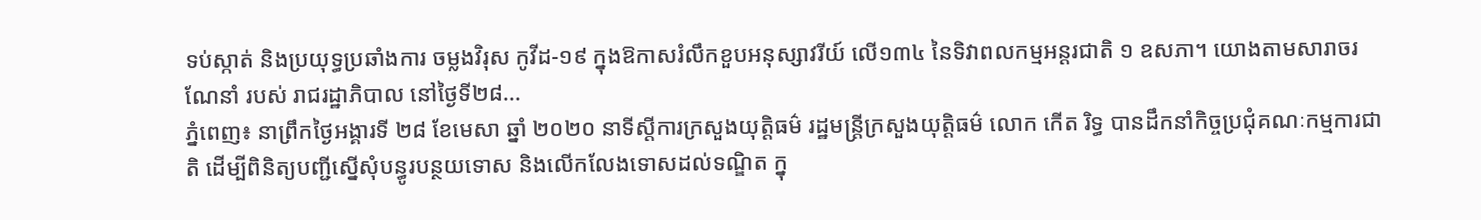ទប់ស្កាត់ និងប្រយុទ្ធប្រឆាំងការ ចម្លងវិរុស កូវីដ-១៩ ក្នុងឱកាសរំលឹកខួបអនុស្សាវរីយ៍ លើ១៣៤ នៃទិវាពលកម្មអន្ដរជាតិ ១ ឧសភា។ យោងតាមសារាចរណែនាំ របស់ រាជរដ្ឋាភិបាល នៅថ្ងៃទី២៨...
ភ្នំពេញ៖ នាព្រឹកថ្ងៃអង្គារទី ២៨ ខែមេសា ឆ្នាំ ២០២០ នាទីស្តីការក្រសួងយុត្តិធម៌ រដ្ឋមន្ត្រីក្រសួងយុត្តិធម៌ លោក កើត រិទ្ធ បានដឹកនាំកិច្ចប្រជុំគណៈកម្មការជាតិ ដើម្បីពិនិត្យបញ្ជីស្នើសុំបន្ធូរបន្ថយទោស និងលើកលែងទោសដល់ទណ្ឌិត ក្នុ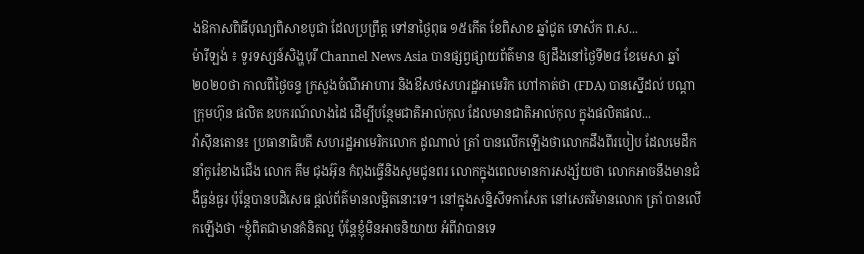ងឱកាសពិធីបុណ្យពិសាខបូជា ដែលប្រព្រឹត្ត ទៅនាថ្ងៃពុធ ១៥កើត ខែពិសាខ ឆ្នាំជូត ទោស័ក ព.ស...
ម៉ារីឡង់ ៖ ទូរទស្សន៍សិង្ហបុរី Channel News Asia បានផ្សព្វផ្សាយព័ត៌មាន ឲ្យដឹងនៅថ្ងៃទី២៨ ខែមេសា ឆ្នាំ២០២០ថា កាលពីថ្ងៃចន្ទ ក្រសួងចំណីអាហារ និងឳសថសហរដ្ឋអាមេរិក ហៅកាត់ថា (FDA) បានស្នើដល់ បណ្តាក្រុមហ៊ុន ផលិត ឧបករណ៍លាងដៃ ដើម្បីបន្ថែមជាតិអាល់កុល ដែលមានជាតិអាល់កុល ក្នុងផលិតផល...
វ៉ាស៊ីនតោន៖ ប្រធានាធិបតី សហរដ្ឋអាមេរិកលោក ដូណាល់ ត្រាំ បានលើកឡើងថាលោកដឹងពីរបៀប ដែលមេដឹកនាំកូរ៉េខាងជើង លោក គីម ជុងអ៊ុន កំពុងធ្វើនិងសូមជូនពរ លោកក្នុងពេលមានការសង្ស័យថា លោកអាចនឹងមានជំងឺធ្ងន់ធ្ងរ ប៉ុន្តែបានបដិសេធ ផ្តល់ព័ត៌មានលម្អិតនោះទេ។ នៅក្នុងសន្និសីទកាសែត នៅសេតវិមានលោក ត្រាំ បានលើកឡើងថា “ខ្ញុំពិតជាមានគំនិតល្អ ប៉ុន្តែខ្ញុំមិនអាចនិយាយ អំពីវាបានទេ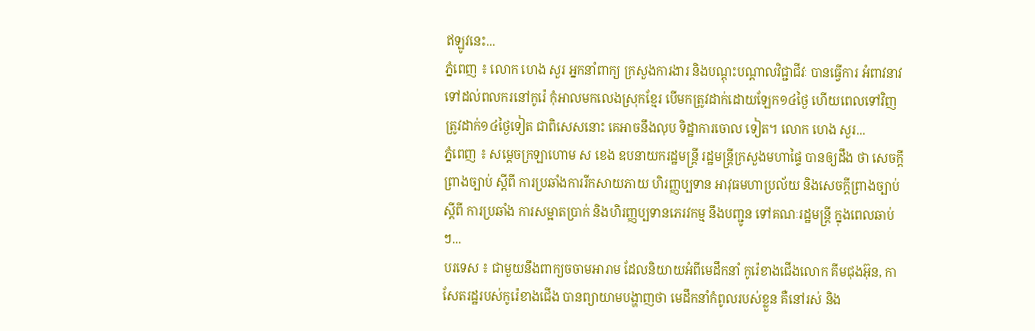ឥឡូវនេះ...
ភ្នំពេញ ៖ លោក ហេង សួរ អ្នកនាំពាក្យ ក្រសួងការងារ និងបណ្តុះបណ្តាលវិជ្ជាជីវៈ បានធ្វើការ អំពាវនាវ ទៅដល់ពលករនៅកូរ៉េ កុំអាលមកលេងស្រុកខ្មែរ បើមកត្រូវដាក់ដោយឡែក១៤ថ្ងៃ ហើយពេលទៅវិញ ត្រូវដាក់១៤ថ្ងៃទៀត ជាពិសេសនោះ គេអាចនឹងលុប ទិដ្ឋាការចោល ទៀត។ លោក ហេង សួរ...
ភ្នំពេញ ៖ សម្ដេចក្រឡាហោម ស ខេង ឧបនាយករដ្ឋមន្ដ្រី រដ្ឋមន្ដ្រីក្រសួងមហាផ្ទៃ បានឲ្យដឹង ថា សេចក្តីព្រាងច្បាប់ ស្តីពី ការប្រឆាំងការរីកសាយភាយ ហិរញ្ញប្បទាន អាវុធមហាប្រល័យ និងសេចក្តីព្រាងច្បាប់ ស្តីពី ការប្រឆាំង ការសម្អាតប្រាក់ និងហិរញ្ញប្បទានភេរវកម្ម នឹងបញ្ជូន ទៅគណៈរដ្ឋមន្ដ្រី ក្នុងពេលឆាប់ៗ...
បរទេស ៖ ជាមួយនឹងពាក្យចចាមអារាម ដែលនិយាយអំពីមេដឹកនាំ កូរ៉េខាងជើងលោក គីមជុងអ៊ុន, កាសែតរដ្ឋរបស់កូរ៉េខាងជើង បានព្យាយាមបង្ហាញថា មេដឹកនាំកំពូលរបស់ខ្លួន គឺនៅរស់ និង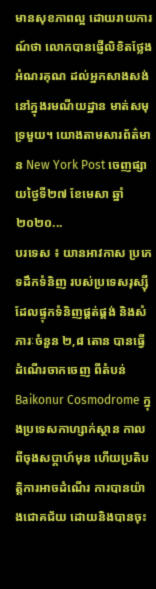មានសុខភាពល្អ ដោយរាយការណ៍ថា លោកបានផ្ញើលិខិតថ្លែងអំណរគុណ ដល់អ្នកសាងសង់នៅក្នុងរមណីយដ្ឋាន មាត់សមុទ្រមួយ។ យោងតាមសារព័ត៌មាន New York Post ចេញផ្សាយថ្ងៃទី២៧ ខែមេសា ឆ្នាំ២០២០...
បរទេស ៖ យានអាវកាស ប្រភេទដឹកទំនិញ របស់ប្រទេសរុស្ស៊ី ដែលផ្ទុកទំនិញផ្គត់ផ្គង់ និងសំភារៈចំនួន ២,៨ តោន បានធ្វើដំណើរចាកចេញ ពីតំបន់ Baikonur Cosmodrome ក្នុងប្រទេសកាហ្សាក់ស្ថាន កាលពីចុងសប្តាហ៍មុន ហើយប្រតិបត្តិការអាចដំណើរ ការបានយ៉ាងជោគជ័យ ដោយនិងបានចុះ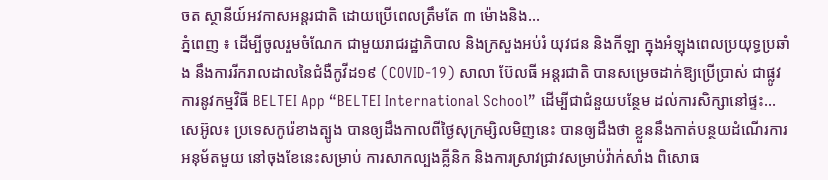ចត ស្ថានីយ៍អវកាសអន្តរជាតិ ដោយប្រើពេលត្រឹមតែ ៣ ម៉ោងនិង...
ភ្នំពេញ ៖ ដើម្បីចូលរួមចំណែក ជាមួយរាជរដ្ឋាភិបាល និងក្រសួងអប់រំ យុវជន និងកីឡា ក្នុងអំឡុងពេលប្រយុទ្ធប្រឆាំង នឹងការរីករាលដាលនៃជំងឺកូវីដ១៩ (COVID-19) សាលា ប៊ែលធី អន្ដរជាតិ បានសម្រេចដាក់ឱ្យប្រើប្រាស់ ជាផ្លូវការនូវកម្មវិធី BELTEI App “BELTEI International School” ដើម្បីជាជំនួយបន្ថែម ដល់ការសិក្សានៅផ្ទះ...
សេអ៊ូល៖ ប្រទេសកូរ៉េខាងត្បូង បានឲ្យដឹងកាលពីថ្ងៃសុក្រម្សិលមិញនេះ បានឲ្យដឹងថា ខ្លួននឹងកាត់បន្ថយដំណើរការអនុម័តមួយ នៅចុងខែនេះសម្រាប់ ការសាកល្បងគ្លីនិក និងការស្រាវជ្រាវសម្រាប់វ៉ាក់សាំង ពិសោធ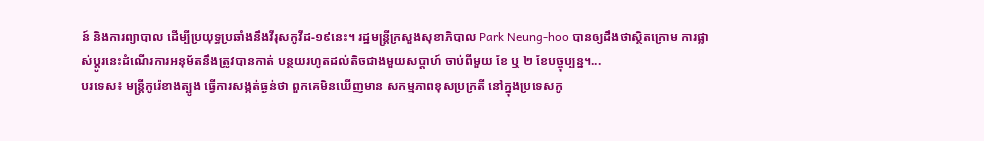ន៍ និងការព្យាបាល ដើម្បីប្រយុទ្ធប្រឆាំងនឹងវីរុសកូវីដ-១៩នេះ។ រដ្ឋមន្រ្តីក្រសួងសុខាភិបាល Park Neung-hoo បានឲ្យដឹងថាស្ថិតក្រោម ការផ្លាស់ប្តូរនេះដំណើរការអនុម័តនឹងត្រូវបានកាត់ បន្ថយរហូតដល់តិចជាងមួយសប្តាហ៍ ចាប់ពីមួយ ខែ ឬ ២ ខែបច្ចុប្បន្ន។...
បរទេស៖ មន្ត្រីកូរ៉េខាងត្បូង ធ្វើការសង្កត់ធ្ងន់ថា ពួកគេមិនឃើញមាន សកម្មភាពខុសប្រក្រតី នៅក្នុងប្រទេសកូ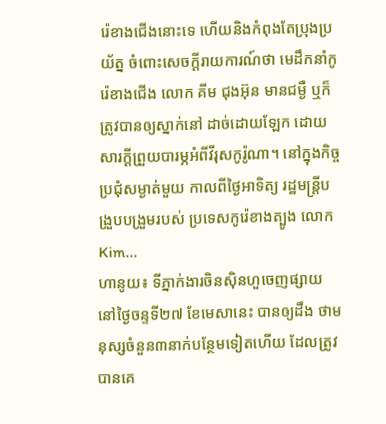រ៉េខាងជើងនោះទេ ហើយនិងកំពុងតែប្រុងប្រយ័ត្ន ចំពោះសេចក្តីរាយការណ៍ថា មេដឹកនាំកូរ៉េខាងជើង លោក គីម ជុងអ៊ុន មានជម្ងឺ ឬក៏ត្រូវបានឲ្យស្នាក់នៅ ដាច់ដោយឡែក ដោយសារក្តីព្រួយបារម្ភអំពីវីរុសកូរ៉ូណា។ នៅក្នុងកិច្ចប្រជុំសម្ងាត់មួយ កាលពីថ្ងៃអាទិត្យ រដ្ឋមន្ត្រីបង្រួបបង្រួមរបស់ ប្រទេសកូរ៉េខាងត្បូង លោក Kim...
ហានូយ៖ ទីភ្នាក់ងារចិនស៊ិនហួចេញផ្សាយ នៅថ្ងៃចន្ទទី២៧ ខែមេសានេះ បានឲ្យដឹង ថាមនុស្សចំនួន៣នាក់បន្ថែមទៀតហើយ ដែលត្រូវបានគេ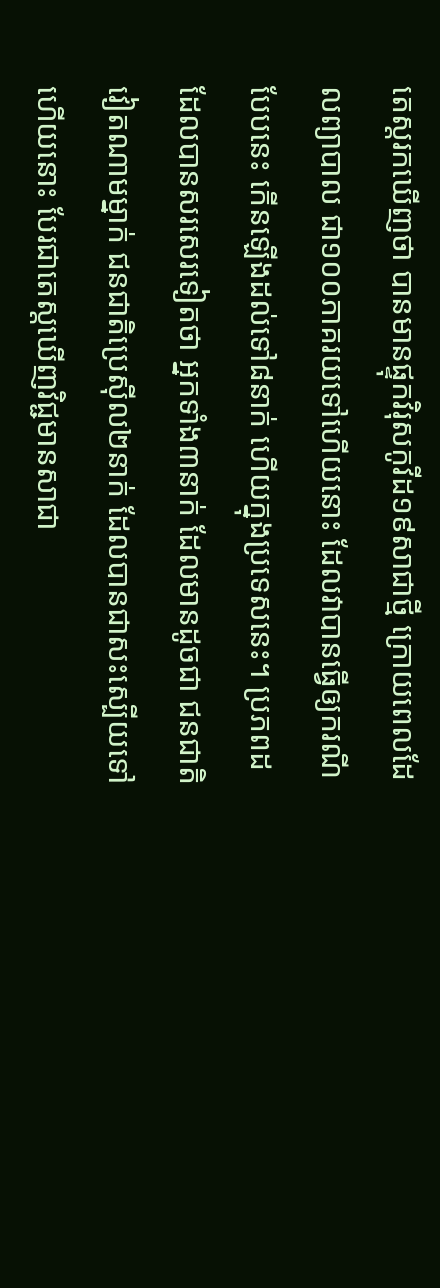តេស្តរកឃើញថា បានមានផ្ទុកវិរុសកូវីដ១៩សាជាថ្មី ក្រោយពេលដែលព្យាបាល ជា១០០ភាគរយទៅហើយនោះ ដែលវាបានធ្វើឲ្យករណីបែបនេះ កើនឡើងដល់ទៅ៨នាក់ ហើយក្នុងប្រទេសនេះ។ ប្រភពដដែលបានសរសេរទៀតថា អ្នកទាំង៣នាក់ ដែលមានដូចជា ជនជាតិវៀតណាមម្នាក់ ជនជាតិប្រេស៊ីល២នាក់ ដែលបានជាសះស្បើយទៅហើយនោះ បែរជាតេស្តឃើញវិជ្ជមានសាជា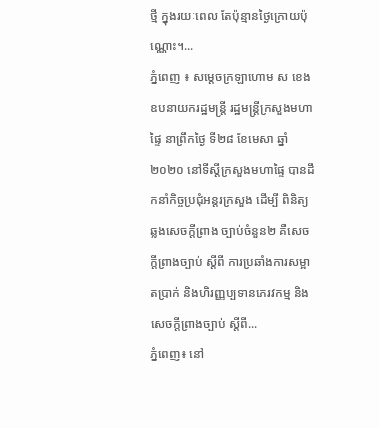ថ្មី ក្នុងរយៈពេល តែប៉ុន្មានថ្ងៃក្រោយប៉ុណ្ណោះ។...
ភ្នំពេញ ៖ សម្តេចក្រឡាហោម ស ខេង ឧបនាយករដ្ឋមន្រ្តី រដ្ឋមន្រ្តីក្រសួងមហាផ្ទៃ នាព្រឹកថ្ងៃ ទី២៨ ខែមេសា ឆ្នាំ២០២០ នៅទីស្តីក្រសួងមហាផ្ទៃ បានដឹកនាំកិច្ចប្រជុំអន្តរក្រសួង ដើម្បី ពិនិត្យឆ្លងសេចក្តីព្រាង ច្បាប់ចំនួន២ គឺសេចក្តីព្រាងច្បាប់ ស្តីពី ការប្រឆាំងការសម្អាតប្រាក់ និងហិរញ្ញប្បទានភេរវកម្ម និងសេចក្តីព្រាងច្បាប់ ស្តីពី...
ភ្នំពេញ៖ នៅ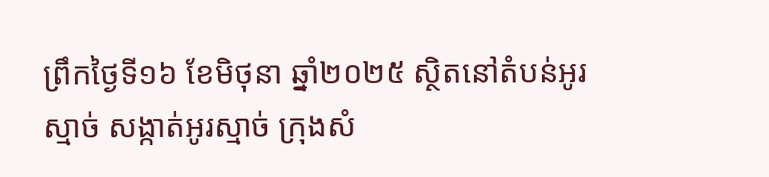ព្រឹកថ្ងៃទី១៦ ខែមិថុនា ឆ្នាំ២០២៥ ស្ថិតនៅតំបន់អូរស្មាច់ សង្កាត់អូរស្មាច់ ក្រុងសំ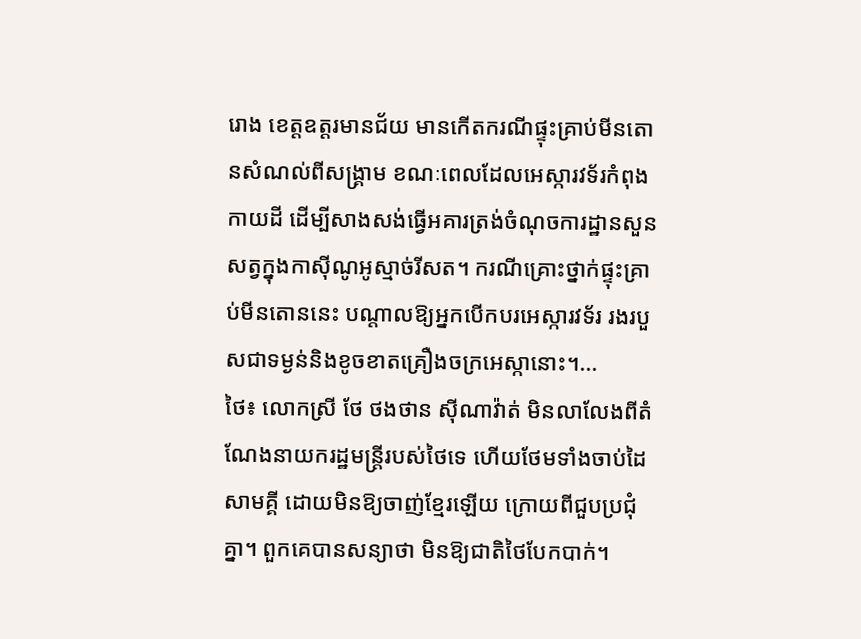រោង ខេត្តឧត្តរមានជ័យ មានកើតករណីផ្ទុះគ្រាប់មីនតោនសំណល់ពីសង្គ្រាម ខណៈពេលដែលអេស្ការវទ័រកំពុងកាយដី ដើម្បីសាងសង់ធ្វើអគារត្រង់ចំណុចការដ្ឋានសួនសត្វក្នុងកាស៊ីណូអូស្មាច់រីសត។ ករណីគ្រោះថ្នាក់ផ្ទុះគ្រាប់មីនតោននេះ បណ្តាលឱ្យអ្នកបើកបរអេស្ការវទ័រ រងរបួសជាទម្ងន់និងខូចខាតគ្រឿងចក្រអេស្កានោះ។...
ថៃ៖ លោកស្រី ថែ ថងថាន ស៊ីណាវ៉ាត់ មិនលាលែងពីតំណែងនាយករដ្ឋមន្រ្តីរបស់ថៃទេ ហើយថែមទាំងចាប់ដៃសាមគ្គី ដោយមិនឱ្យចាញ់ខ្មែរឡើយ ក្រោយពីជួបប្រជុំគ្នា។ ពួកគេបានសន្យាថា មិនឱ្យជាតិថៃបែកបាក់។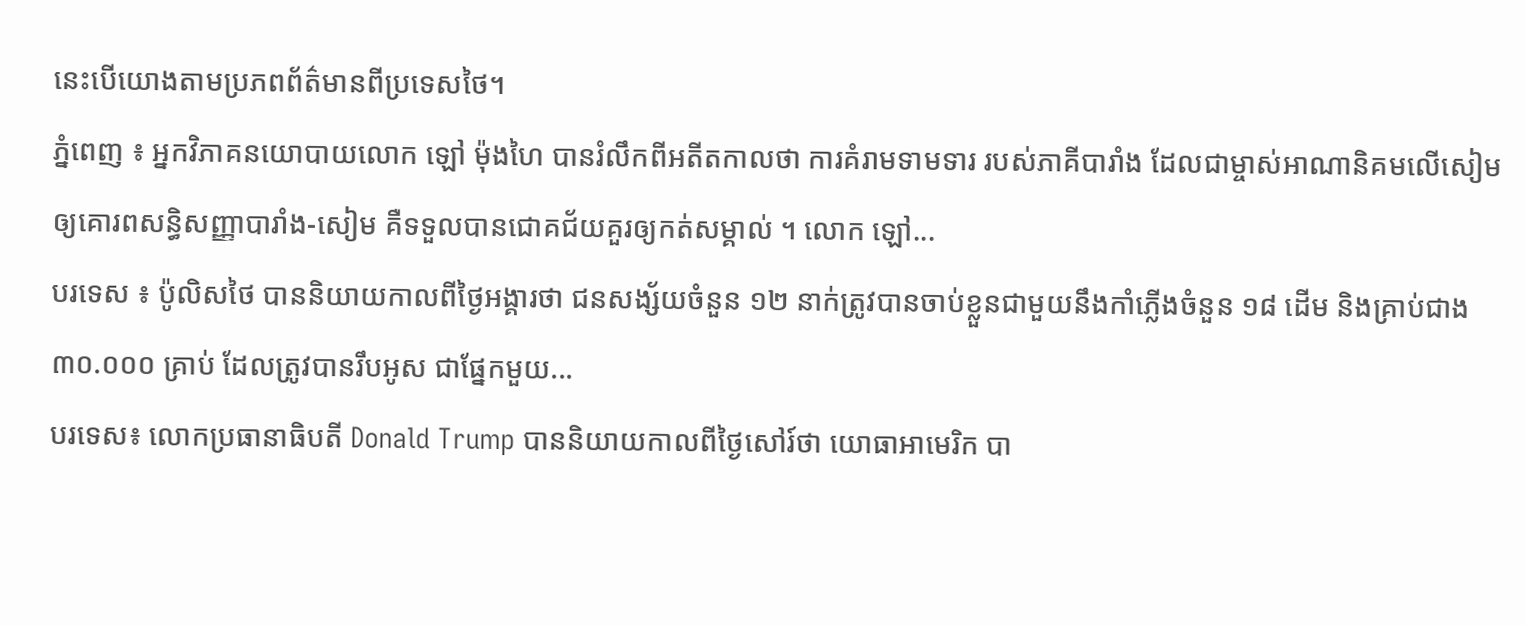នេះបើយោងតាមប្រភពព័ត៌មានពីប្រទេសថៃ។
ភ្នំពេញ ៖ អ្នកវិភាគនយោបាយលោក ឡៅ ម៉ុងហៃ បានរំលឹកពីអតីតកាលថា ការគំរាមទាមទារ របស់ភាគីបារាំង ដែលជាម្ចាស់អាណានិគមលើសៀម ឲ្យគោរពសន្ធិសញ្ញាបារាំង-សៀម គឺទទួលបានជោគជ័យគួរឲ្យកត់សម្គាល់ ។ លោក ឡៅ...
បរទេស ៖ ប៉ូលិសថៃ បាននិយាយកាលពីថ្ងៃអង្គារថា ជនសង្ស័យចំនួន ១២ នាក់ត្រូវបានចាប់ខ្លួនជាមួយនឹងកាំភ្លើងចំនួន ១៨ ដើម និងគ្រាប់ជាង ៣០.០០០ គ្រាប់ ដែលត្រូវបានរឹបអូស ជាផ្នែកមួយ...
បរទេស៖ លោកប្រធានាធិបតី Donald Trump បាននិយាយកាលពីថ្ងៃសៅរ៍ថា យោធាអាមេរិក បា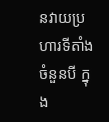នវាយប្រហារទីតាំងចំនួនបី ក្នុង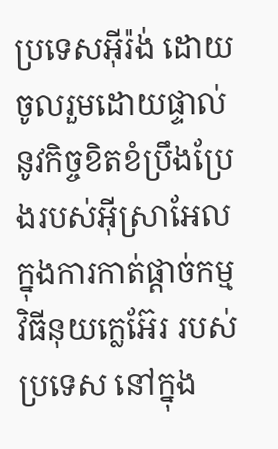ប្រទេសអ៊ីរ៉ង់ ដោយចូលរួមដោយផ្ទាល់ នូវកិច្ចខិតខំប្រឹងប្រែងរបស់អ៊ីស្រាអែល ក្នុងការកាត់ផ្តាច់កម្មវិធីនុយក្លេអ៊ែរ របស់ប្រទេស នៅក្នុង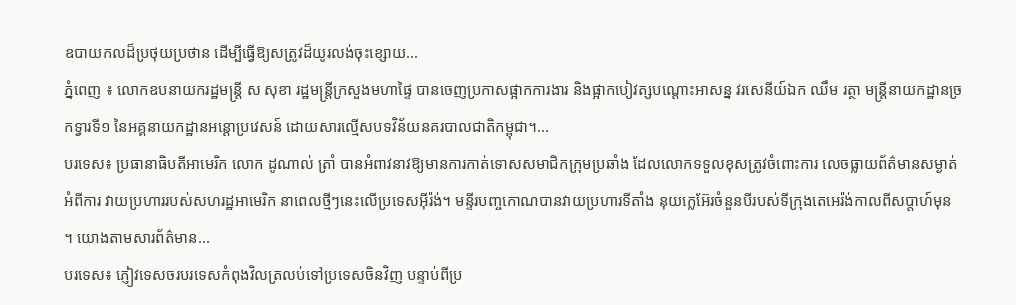ឧបាយកលដ៏ប្រថុយប្រថាន ដើម្បីធ្វើឱ្យសត្រូវដ៏យូរលង់ចុះខ្សោយ...
ភ្នំពេញ ៖ លោកឧបនាយករដ្ឋមន្ដ្រី ស សុខា រដ្ឋមន្ដ្រីក្រសួងមហាផ្ទៃ បានចេញប្រកាសផ្អាកការងារ និងផ្អាកបៀវត្សបណ្ដោះអាសន្ន វរសេនីយ៍ឯក ឈឹម រត្ថា មន្ដ្រីនាយកដ្ឋានច្រកទ្វារទី១ នៃអគ្គនាយកដ្ឋានអន្ដោប្រវេសន៍ ដោយសារល្មើសបទវិន័យនគរបាលជាតិកម្ពុជា។...
បរទេស៖ ប្រធានាធិបតីអាមេរិក លោក ដូណាល់ ត្រាំ បានអំពាវនាវឱ្យមានការកាត់ទោសសមាជិកក្រុមប្រឆាំង ដែលលោកទទួលខុសត្រូវចំពោះការ លេចធ្លាយព័ត៌មានសម្ងាត់អំពីការ វាយប្រហាររបស់សហរដ្ឋអាមេរិក នាពេលថ្មីៗនេះលើប្រទេសអ៊ីរ៉ង់។ មន្ទីរបញ្ចកោណបានវាយប្រហារទីតាំង នុយក្លេអ៊ែរចំនួនបីរបស់ទីក្រុងតេអេរ៉ង់កាលពីសប្តាហ៍មុន ។ យោងតាមសារព័ត៌មាន...
បរទេស៖ ភ្ញៀវទេសចរបរទេសកំពុងវិលត្រលប់ទៅប្រទេសចិនវិញ បន្ទាប់ពីប្រ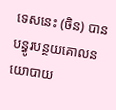ទេសនេះ (ចិន) បានបន្ធូរបន្ថយគោលនយោបាយ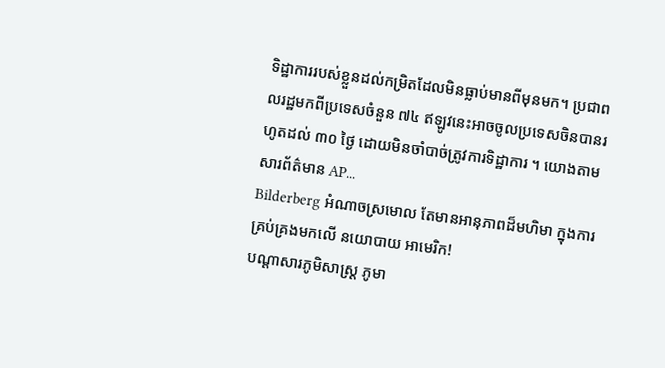ទិដ្ឋាការរបស់ខ្លួនដល់កម្រិតដែលមិនធ្លាប់មានពីមុនមក។ ប្រជាពលរដ្ឋមកពីប្រទេសចំនួន ៧៤ ឥឡូវនេះអាចចូលប្រទេសចិនបានរហូតដល់ ៣០ ថ្ងៃ ដោយមិនចាំបាច់ត្រូវការទិដ្ឋាការ ។ យោងតាមសារព័ត៌មាន AP...
Bilderberg អំណាចស្រមោល តែមានអានុភាពដ៏មហិមា ក្នុងការគ្រប់គ្រងមកលើ នយោបាយ អាមេរិក!
បណ្ដាសារភូមិសាស្រ្ត ភូមា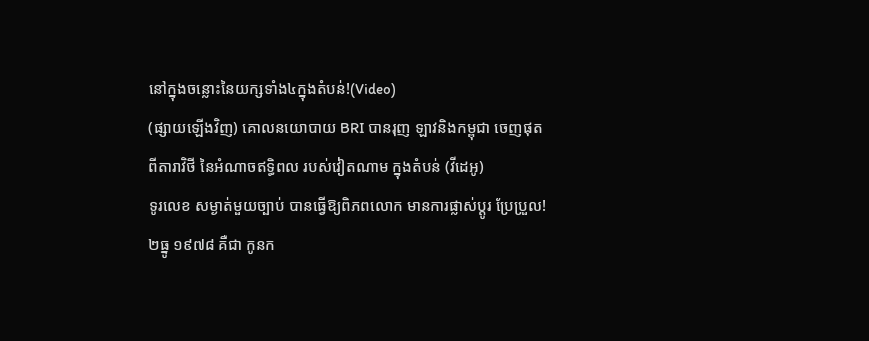នៅក្នុងចន្លោះនៃយក្សទាំង៤ក្នុងតំបន់!(Video)
(ផ្សាយឡើងវិញ) គោលនយោបាយ BRI បានរុញ ឡាវនិងកម្ពុជា ចេញផុតពីតារាវិថី នៃអំណាចឥទ្ធិពល របស់វៀតណាម ក្នុងតំបន់ (វីដេអូ)
ទូរលេខ សម្ងាត់មួយច្បាប់ បានធ្វើឱ្យពិភពលោក មានការផ្លាស់ប្ដូរ ប្រែប្រួល!
២ធ្នូ ១៩៧៨ គឺជា កូនក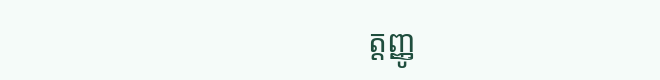ត្តញ្ញូ